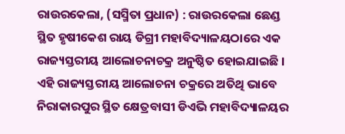ରାଉରକେଲା, (ସସ୍ମିତା ପ୍ରଧାନ) : ରାଉରକେଲା ଛେଣ୍ଡ ସ୍ଥିତ ହୃଷୀକେଶ ରାୟ ଡିଗ୍ରୀ ମହାବିଦ୍ୟାଳୟଠାରେ ଏକ ରାଜ୍ୟସ୍ତରୀୟ ଆଲୋଚନାଚକ୍ର ଅନୁଷ୍ଠିତ ହୋଇଯାଇଛି । ଏହି ରାଜ୍ୟସ୍ତରୀୟ ଆଲୋଚନା ଚକ୍ରରେ ଅତିଥି ଭାବେ ନିରାକାରପୁର ସ୍ଥିତ କ୍ଷେତ୍ରବାସୀ ଡିଏଭି ମହାବିଦ୍ୟାଳୟର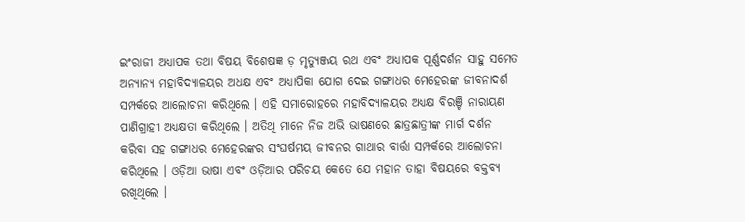ଇଂରାଜୀ ଅଧ୍ୟାପକ ତଥା ବିଷୟ ବିଶେଷଜ୍ଞ ଡ଼ ମୃତ୍ୟୁଞ୍ଜୟ ରଥ ଏବଂ ଅଧ୍ୟାପକ ପୂର୍ଣ୍ଣଦର୍ଶନ ସାହୁ ସମେତ ଅନ୍ୟାନ୍ୟ ମହାବିଦ୍ୟାଳୟର ଅଧକ୍ଷ ଏବଂ ଅଧ୍ୟାପିକା ଯୋଗ ଦେଇ ଗଙ୍ଗାଧର ମେହେରଙ୍କ ଜୀବନାଦର୍ଶ ସମ୍ପର୍କରେ ଆଲୋଚନା କରିଥିଲେ । ଏହି ସମାରୋହରେ ମହାବିଦ୍ୟାଳୟର ଅଧ୍ୟକ୍ଷ ବିରଞ୍ଚି ନାରାୟଣ ପାଣିଗ୍ରାହୀ ଅଧ୍ୟକ୍ଷତା କରିଥିଲେ । ଅତିଥି ମାନେ ନିଜ ଅଭି ଭାଷଣରେ ଛାତ୍ରଛାତ୍ରୀଙ୍କ ମାର୍ଗ ଦର୍ଶନ କରିବା ସହ ଗଙ୍ଗାଧର ମେହେରଙ୍କର ସଂଘର୍ଷମୟ ଜୀବନର ଗାଥାର ବାର୍ତ୍ତା ସମ୍ପର୍କରେ ଆଲୋଚନା କରିଥିଲେ । ଓଡ଼ିଆ ଭାଷା ଏବଂ ଓଡ଼ିଆର ପରିଚୟ କେତେ ଯେ ମହାନ ତାହା ବିଷୟରେ ବକ୍ତବ୍ୟ ରଖିଥିଲେ ।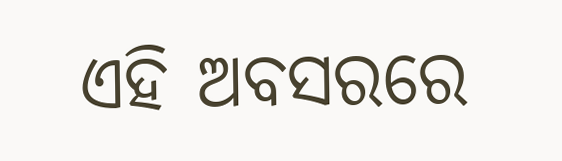ଏହି ଅବସରରେ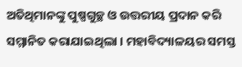ଅତିଥିମାନଙ୍କୁ ପୁଷ୍ପଗୁଚ୍ଛ ଓ ଉତ୍ତରୀୟ ପ୍ରଦାନ କରି ସମ୍ମାନିତ କରାଯାଇଥିଲା । ମହାବିଦ୍ୟାଳୟର ସମସ୍ତ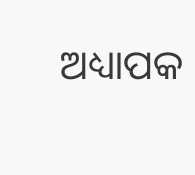ଅଧ୍ୟାପକ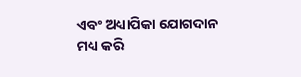ଏବଂ ଅଧ୍ୟାପିକା ଯୋଗଦାନ ମଧ୍ୟ କରି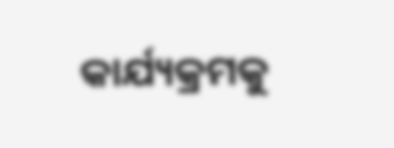କାର୍ଯ୍ୟକ୍ରମକୁ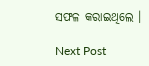ସଫଳ କରାଇଥିଲେ ।

Next Post